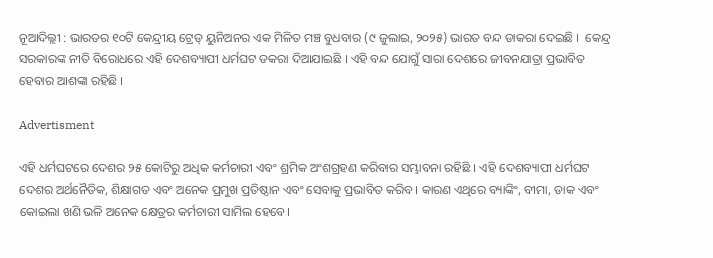ନୂଆଦିଲ୍ଲୀ : ଭାରତର ୧୦ଟି କେନ୍ଦ୍ରୀୟ ଟ୍ରେଡ୍ ୟୁନିଅନର ଏକ ମିଳିତ ମଞ୍ଚ ବୁଧବାର (୯ ଜୁଲାଇ, ୨୦୨୫) ଭାରତ ବନ୍ଦ ଡାକରା ଦେଇଛି ।  କେନ୍ଦ୍ର ସରକାରଙ୍କ ନୀତି ବିରୋଧରେ ଏହି ଦେଶବ୍ୟାପୀ ଧର୍ମଘଟ ଡକରା ଦିଆଯାଇଛି । ଏହି ବନ୍ଦ ଯୋଗୁଁ ସାରା ଦେଶରେ ଜୀବନଯାତ୍ରା ପ୍ରଭାବିତ ହେବାର ଆଶଙ୍କା ରହିଛି ।

Advertisment

ଏହି ଧର୍ମଘଟରେ ଦେଶର ୨୫ କୋଟିରୁ ଅଧିକ କର୍ମଚାରୀ ଏବଂ ଶ୍ରମିକ ଅଂଶଗ୍ରହଣ କରିବାର ସମ୍ଭାବନା ରହିଛି । ଏହି ଦେଶବ୍ୟାପୀ ଧର୍ମଘଟ ଦେଶର ଅର୍ଥନୈତିକ, ଶିକ୍ଷାଗତ ଏବଂ ଅନେକ ପ୍ରମୁଖ ପ୍ରତିଷ୍ଠାନ ଏବଂ ସେବାକୁ ପ୍ରଭାବିତ କରିବ। କାରଣ ଏଥିରେ ବ୍ୟାଙ୍କିଂ, ବୀମା, ଡାକ ଏବଂ କୋଇଲା ଖଣି ଭଳି ଅନେକ କ୍ଷେତ୍ରର କର୍ମଚାରୀ ସାମିଲ ହେବେ।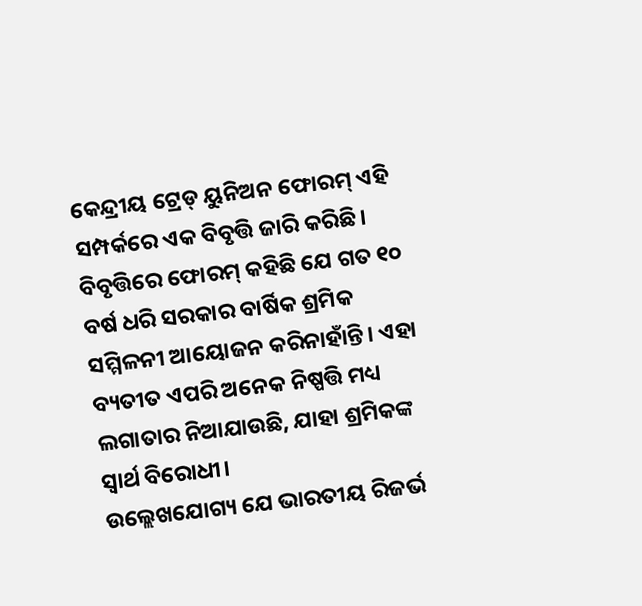କେନ୍ଦ୍ରୀୟ ଟ୍ରେଡ୍ ୟୁନିଅନ ଫୋରମ୍ ଏହି ସମ୍ପର୍କରେ ଏକ ବିବୃତ୍ତି ଜାରି କରିଛି। ବିବୃତ୍ତିରେ ଫୋରମ୍ କହିଛି ଯେ ଗତ ୧୦ ବର୍ଷ ଧରି ସରକାର ବାର୍ଷିକ ଶ୍ରମିକ ସମ୍ମିଳନୀ ଆୟୋଜନ କରିନାହାଁନ୍ତି। ଏହା ବ୍ୟତୀତ ଏପରି ଅନେକ ନିଷ୍ପତ୍ତି ମଧ୍ୟ ଲଗାତାର ନିଆଯାଉଛି, ଯାହା ଶ୍ରମିକଙ୍କ ସ୍ୱାର୍ଥ ବିରୋଧୀ।
ଉଲ୍ଲେଖଯୋଗ୍ୟ ଯେ ଭାରତୀୟ ରିଜର୍ଭ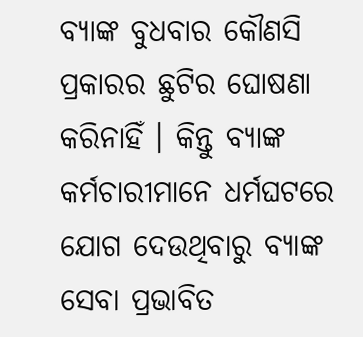ବ୍ୟାଙ୍କ ବୁଧବାର କୌଣସି ପ୍ରକାରର ଛୁଟିର ଘୋଷଣା କରିନାହିଁ । କିନ୍ତୁ ବ୍ୟାଙ୍କ କର୍ମଚାରୀମାନେ ଧର୍ମଘଟରେ ଯୋଗ ଦେଉଥିବାରୁ ବ୍ୟାଙ୍କ ସେବା ପ୍ରଭାବିତ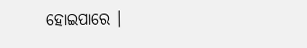ହୋଇପାରେ ।